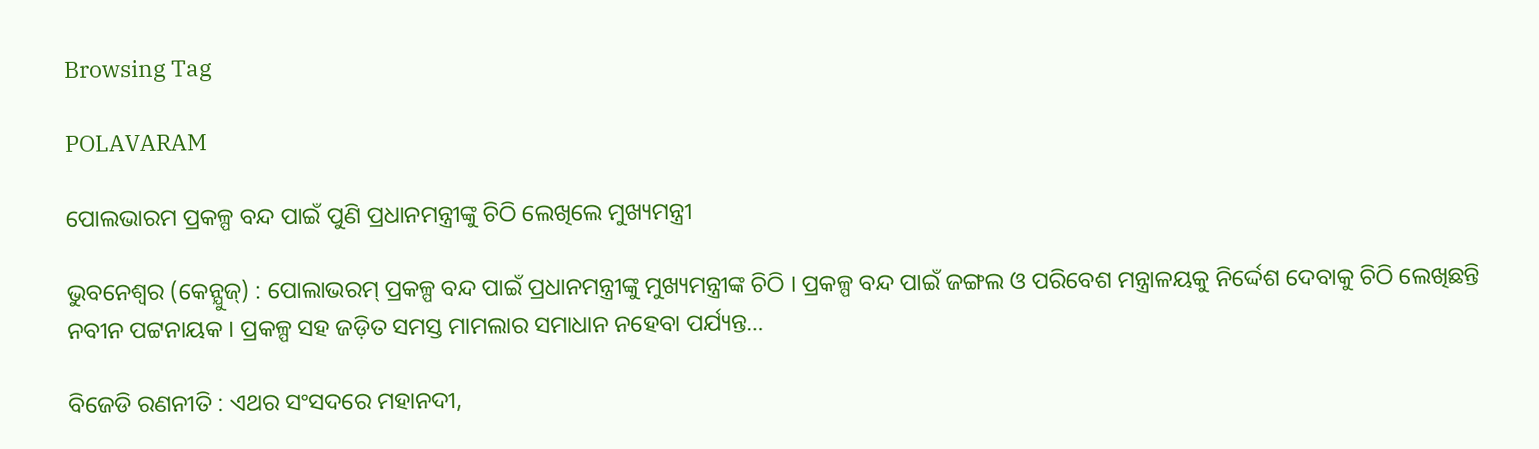Browsing Tag

POLAVARAM

ପୋଲଭାରମ ପ୍ରକଳ୍ପ ବନ୍ଦ ପାଇଁ ପୁଣି ପ୍ରଧାନମନ୍ତ୍ରୀଙ୍କୁ ଚିଠି ଲେଖିଲେ ମୁଖ୍ୟମନ୍ତ୍ରୀ

ଭୁବନେଶ୍ବର (କେନ୍ଯୁଜ୍) : ପୋଲାଭରମ୍‌ ପ୍ରକଳ୍ପ ବନ୍ଦ ପାଇଁ ପ୍ରଧାନମନ୍ତ୍ରୀଙ୍କୁ ମୁଖ୍ୟମନ୍ତ୍ରୀଙ୍କ ଚିଠି । ପ୍ରକଳ୍ପ ବନ୍ଦ ପାଇଁ ଜଙ୍ଗଲ ଓ ପରିବେଶ ମନ୍ତ୍ରାଳୟକୁ ନିର୍ଦ୍ଦେଶ ଦେବାକୁ ଚିଠି ଲେଖିଛନ୍ତି ନବୀନ ପଟ୍ଟନାୟକ । ପ୍ରକଳ୍ପ ସହ ଜଡ଼ିତ ସମସ୍ତ ମାମଲାର ସମାଧାନ ନହେବା ପର୍ଯ୍ୟନ୍ତ…

ବିଜେଡି ରଣନୀତି : ଏଥର ସଂସଦରେ ମହାନଦୀ,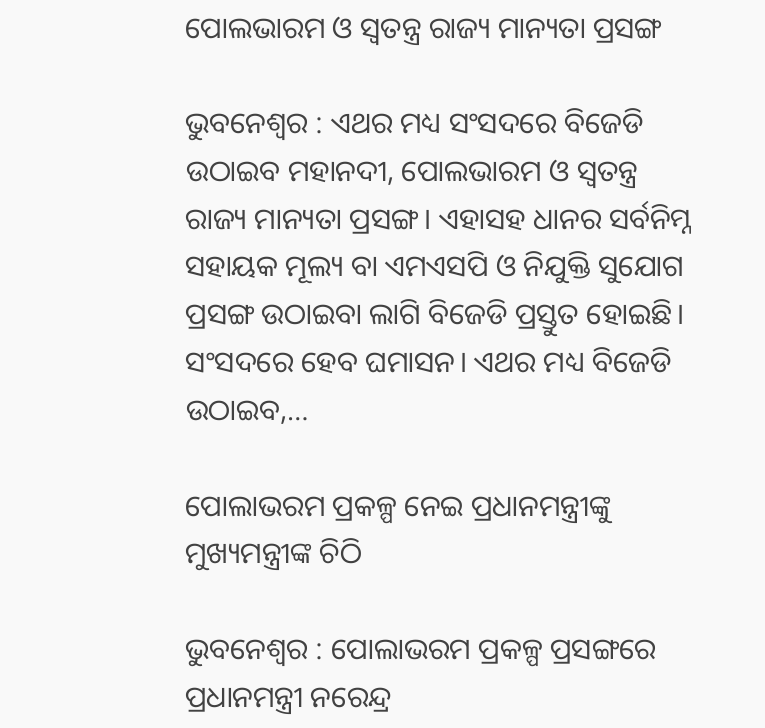ପୋଲଭାରମ ଓ ସ୍ୱତନ୍ତ୍ର ରାଜ୍ୟ ମାନ୍ୟତା ପ୍ରସଙ୍ଗ

ଭୁବନେଶ୍ବର : ଏଥର ମଧ୍ୟ ସଂସଦରେ ବିଜେଡି ଉଠାଇବ ମହାନଦୀ, ପୋଲଭାରମ ଓ ସ୍ୱତନ୍ତ୍ର ରାଜ୍ୟ ମାନ୍ୟତା ପ୍ରସଙ୍ଗ। ଏହାସହ ଧାନର ସର୍ବନିମ୍ନ ସହାୟକ ମୂଲ୍ୟ ବା ଏମଏସପି ଓ ନିଯୁକ୍ତି ସୁଯୋଗ ପ୍ରସଙ୍ଗ ଉଠାଇବା ଲାଗି ବିଜେଡି ପ୍ରସ୍ତୁତ ହୋଇଛି। ସଂସଦରେ ହେବ ଘମାସନ। ଏଥର ମଧ୍ୟ ବିଜେଡି ଉଠାଇବ,…

ପୋଲାଭରମ ପ୍ରକଳ୍ପ ନେଇ ପ୍ରଧାନମନ୍ତ୍ରୀଙ୍କୁ ମୁଖ୍ୟମନ୍ତ୍ରୀଙ୍କ ଚିଠି

ଭୁବନେଶ୍ବର : ପୋଲାଭରମ ପ୍ରକଳ୍ପ ପ୍ରସଙ୍ଗରେ ପ୍ରଧାନମନ୍ତ୍ରୀ ନରେନ୍ଦ୍ର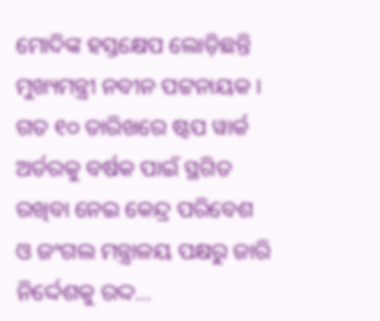ମୋଦିଙ୍କ ହସ୍ତକ୍ଷେପ ଲୋଡ଼ିଛନ୍ତି ମୁଖ୍ୟମନ୍ତ୍ରୀ ନବୀନ ପଟ୍ଟନାୟକ । ଗତ ୧୦ ତାରିଖରେ ଷ୍ଟପ ୱାର୍କ ଅର୍ଡରକୁ ବର୍ଷକ ପାଇଁ ସ୍ଥଗିତ ରଖିବା ନେଇ କେନ୍ଦ୍ର ପରିବେଶ ଓ ଜଂଗଲ ମନ୍ତ୍ରାଳୟ ପକ୍ଷରୁ ଜାରି ନିର୍ଦ୍ଦେଶକୁ ରଦ୍ଦ…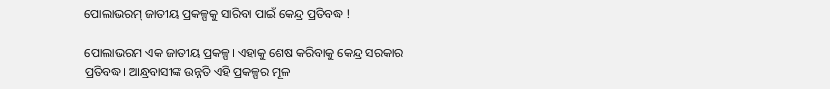ପୋଲାଭରମ୍ ଜାତୀୟ ପ୍ରକଳ୍ପକୁ ସାରିବା ପାଇଁ କେନ୍ଦ୍ର ପ୍ରତିବଦ୍ଧ !

ପୋଲାଭରମ ଏକ ଜାତୀୟ ପ୍ରକଳ୍ପ। ଏହାକୁ ଶେଷ କରିବାକୁ କେନ୍ଦ୍ର ସରକାର ପ୍ରତିବଦ୍ଧ। ଆନ୍ଧ୍ରବାସୀଙ୍କ ଉନ୍ନତି ଏହି ପ୍ରକଳ୍ପର ମୂଳ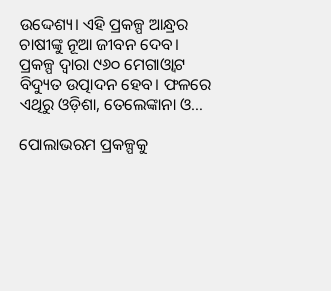ଉଦ୍ଦେଶ୍ୟ। ଏହି ପ୍ରକଳ୍ପ ଆନ୍ଧ୍ରର ଚାଷୀଙ୍କୁ ନୂଆ ଜୀବନ ଦେବ। ପ୍ରକଳ୍ପ ଦ୍ୱାରା ୯୬୦ ମେଗାଓ୍ଵାଟ ବିଦ୍ୟୁତ ଉତ୍ପାଦନ ହେବ। ଫଳରେ ଏଥିରୁ ଓଡ଼ିଶା, ତେଲେଙ୍କାନା ଓ…

ପୋଲାଭରମ ପ୍ରକଳ୍ପକୁ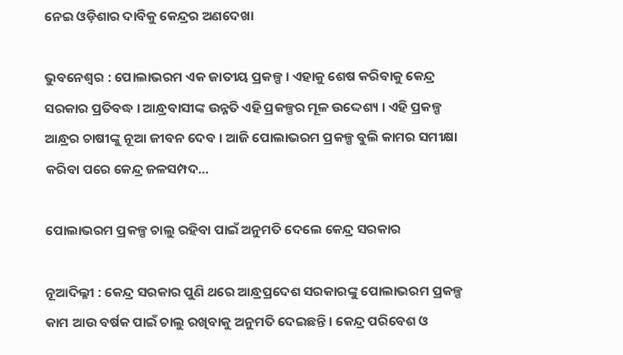ନେଇ ଓଡ଼ିଶାର ଦାବିକୁ କେନ୍ଦ୍ରର ଅଣଦେଖା

ଭୁବନେଶ୍ବର : ପୋଲାଭରମ ଏକ ଜାତୀୟ ପ୍ରକଳ୍ପ । ଏହାକୁ ଶେଷ କରିବାକୁ କେନ୍ଦ୍ର ସରକାର ପ୍ରତିବଦ୍ଧ । ଆନ୍ଧ୍ରବାସୀଙ୍କ ଉନ୍ନତି ଏହି ପ୍ରକଳ୍ପର ମୂଳ ଉଦ୍ଦେଶ୍ୟ । ଏହି ପ୍ରକଳ୍ପ ଆନ୍ଧ୍ରର ଚାଷୀଙ୍କୁ ନୂଆ ଜୀବନ ଦେବ । ଆଜି ପୋଲାଭରମ ପ୍ରକଳ୍ପ ବୁଲି କାମର ସମୀକ୍ଷା କରିବା ପରେ କେନ୍ଦ୍ର ଜଳସମ୍ପଦ…

ପୋଲାଭରମ ପ୍ରକଳ୍ପ ଚାଲୁ ରହିବା ପାଇଁ ଅନୁମତି ଦେଲେ କେନ୍ଦ୍ର ସରକାର

ନୂଆଦିଲ୍ଳୀ : କେନ୍ଦ୍ର ସରକାର ପୁଣି ଥରେ ଆନ୍ଧ୍ରପ୍ରଦେଶ ସରକାରଙ୍କୁ ପୋଲାଭରମ ପ୍ରକଳ୍ପ କାମ ଆଉ ବର୍ଷକ ପାଇଁ ଚାଲୁ ରଖିବାକୁ ଅନୁମତି ଦେଇଛନ୍ତି । କେନ୍ଦ୍ର ପରିବେଶ ଓ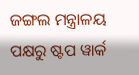ଜଙ୍ଗଲ ମନ୍ତ୍ରାଳୟ ପକ୍ଷରୁ ଷ୍ଟପ ୱାର୍କ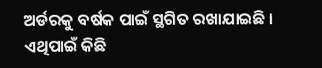ଅର୍ଡରକୁ ବର୍ଷକ ପାଇଁ ସ୍ଥଗିତ ରଖାଯାଇଛି । ଏଥିପାଇଁ କିଛି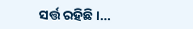ସର୍ତ୍ତ ରହିଛି ।…